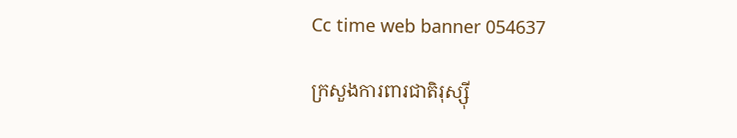Cc time web banner 054637

ក្រសួងការពារជាតិរុស្ស៊ី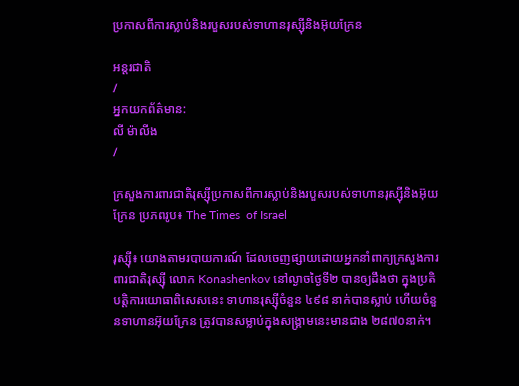ប្រកាសពីការស្លាប់និងរបួសរបស់ទាហានរុស្ស៊ីនិងអ៊ុយក្រែន

អន្តរជាតិ
/
អ្នកយកព័ត៌មាន:
លី ម៉ាលីង
/

ក្រសួងការពារជាតិរុស្ស៊ីប្រកាសពីការស្លាប់និងរបួសរបស់ទាហានរុស្ស៊ីនិងអ៊ុយក្រែន ប្រភពរូប៖ The Times  of Israel

រុស្ស៊ី៖ យោងតាមរបាយការណ៍ ដែលចេញផ្សាយដោយអ្នកនាំពាក្យក្រសួងការពារជាតិរុស្ស៊ី លោក Konashenkov នៅល្ងាចថ្ងៃទី២ បានឲ្យដឹងថា ក្នុងប្រតិបត្តិការយោធាពិសេសនេះ ទាហានរុស្ស៊ីចំនួន ៤៩៨ នាក់បានស្លាប់ ហើយចំនួនទាហានអ៊ុយក្រែន ត្រូវបានសម្លាប់ក្នុងសង្រ្គាមនេះមានជាង ២៨៧០នាក់។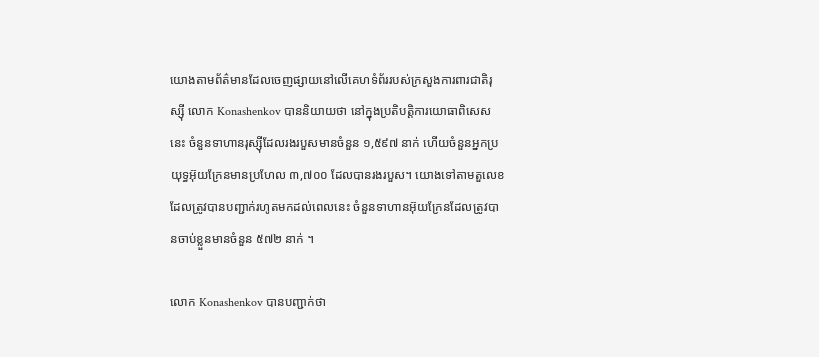យោងតាមព័ត៌មានដែលចេញផ្សាយនៅលើគេហទំព័ររបស់ក្រសួងការពារជាតិរុស្ស៊ី លោក Konashenkov បាននិយាយថា នៅក្នុងប្រតិបត្តិការយោធាពិសេសនេះ ចំនួនទាហានរុស្ស៊ីដែលរងរបួសមានចំនួន ១,៥៩៧ នាក់ ហើយចំនួនអ្នកប្រយុទ្ធអ៊ុយក្រែនមានប្រហែល ៣,៧០០ ដែលបានរងរបួស។ យោងទៅតាមតួលេខដែលត្រូវបានបញ្ជាក់រហូតមកដល់ពេលនេះ ចំនួនទាហានអ៊ុយក្រែនដែលត្រូវបានចាប់ខ្លួនមានចំនួន ៥៧២ នាក់ ។

លោក Konashenkov បានបញ្ជាក់ថា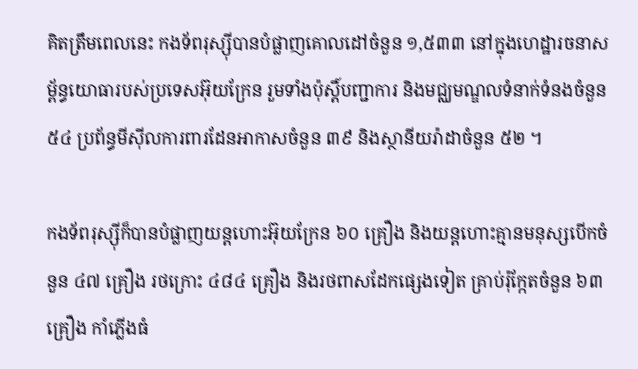គិតត្រឹមពេលនេះ កងទ័ពរុស្ស៊ីបានបំផ្លាញគោលដៅចំនួន ១,៥៣៣ នៅក្នុងហេដ្ឋារចនាសម្ព័ន្ធយោធារបស់ប្រទេសអ៊ុយក្រែន រួមទាំងប៉ុស្តិ៍បញ្ជាការ និងមជ្ឈមណ្ឌលទំនាក់ទំនងចំនួន ៥៤ ប្រព័ន្ធមីស៊ីលការពារដែនអាកាសចំនួន ៣៩ និងស្ថានីយរ៉ាដាចំនួន ៥២ ។

កងទ័ពរុស្ស៊ីក៏បានបំផ្លាញយន្តហោះអ៊ុយក្រែន ៦០ គ្រឿង និងយន្តហោះគ្មានមនុស្សបើកចំនួន ៤៧ គ្រឿង រថក្រោះ ៤៨៤ គ្រឿង និងរថពាសដែកផ្សេងទៀត គ្រាប់រ៉ុក្កែតចំនួន ៦៣ គ្រឿង កាំភ្លើងធំ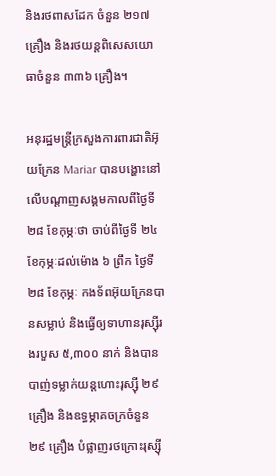និងរថពាសដែក ចំនួន ២១៧ គ្រឿង និងរថយន្តពិសេសយោធាចំនួន ៣៣៦ គ្រឿង។

អនុរដ្ឋមន្ត្រីក្រសួងការពារជាតិអ៊ុយក្រែន Mariar បានបង្ហោះនៅលើបណ្តាញសង្គមកាលពីថ្ងៃទី ២៨ ខែកុម្ភៈថា ចាប់ពីថ្ងៃទី ២៤ ខែកុម្ភៈដល់ម៉ោង ៦ ព្រឹក ថ្ងៃទី ២៨ ខែកុម្ភៈ កងទ័ពអ៊ុយក្រែនបានសម្លាប់ និងធ្វើឲ្យទាហានរុស្ស៊ីរងរបួស ៥,៣០០ នាក់ និងបានបាញ់ទម្លាក់យន្តហោះរុស្ស៊ី ២៩ គ្រឿង និងឧទ្ធម្ភាគចក្រចំនួន ២៩ គ្រឿង បំផ្លាញរថក្រោះរុស្ស៊ី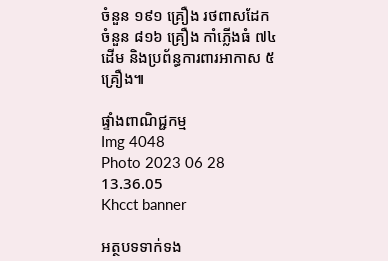ចំនួន ១៩១ គ្រឿង រថពាសដែកចំនួន ៨១៦ គ្រឿង កាំភ្លើងធំ ៧៤ ដើម និងប្រព័ន្ធការពារអាកាស ៥ គ្រឿង៕

ផ្ទាំងពាណិជ្ជកម្ម
Img 4048
Photo 2023 06 28 13.36.05
Khcct banner

អត្ថបទទាក់ទង